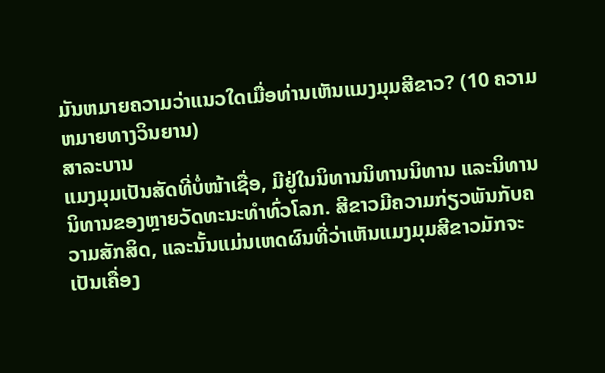ມັນຫມາຍຄວາມວ່າແນວໃດເມື່ອທ່ານເຫັນແມງມຸມສີຂາວ? (10 ຄວາມຫມາຍທາງວິນຍານ)
ສາລະບານ
ແມງມຸມເປັນສັດທີ່ບໍ່ໜ້າເຊື່ອ, ມີຢູ່ໃນນິທານນິທານນິທານ ແລະນິທານນິທານຂອງຫຼາຍວັດທະນະທຳທົ່ວໂລກ. ສີຂາວມີຄວາມກ່ຽວພັນກັບຄວາມສັກສິດ, ແລະນັ້ນແມ່ນເຫດຜົນທີ່ວ່າເຫັນແມງມຸມສີຂາວມັກຈະເປັນເຄື່ອງ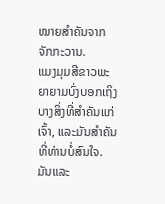ໝາຍສຳຄັນຈາກຈັກກະວານ.
ແມງມຸມສີຂາວພະຍາຍາມບົ່ງບອກເຖິງບາງສິ່ງທີ່ສຳຄັນແກ່ເຈົ້າ, ແລະມັນສຳຄັນທີ່ທ່ານບໍ່ສົນໃຈ. ມັນແລະ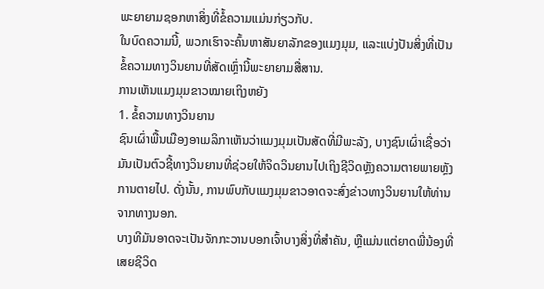ພະຍາຍາມຊອກຫາສິ່ງທີ່ຂໍ້ຄວາມແມ່ນກ່ຽວກັບ.
ໃນບົດຄວາມນີ້, ພວກເຮົາຈະຄົ້ນຫາສັນຍາລັກຂອງແມງມຸມ, ແລະແບ່ງປັນສິ່ງທີ່ເປັນຂໍ້ຄວາມທາງວິນຍານທີ່ສັດເຫຼົ່ານີ້ພະຍາຍາມສື່ສານ.
ການເຫັນແມງມຸມຂາວໝາຍເຖິງຫຍັງ
1. ຂໍ້ຄວາມທາງວິນຍານ
ຊົນເຜົ່າພື້ນເມືອງອາເມລິກາເຫັນວ່າແມງມຸມເປັນສັດທີ່ມີພະລັງ, ບາງຊົນເຜົ່າເຊື່ອວ່າມັນເປັນຕົວຊີ້ທາງວິນຍານທີ່ຊ່ວຍໃຫ້ຈິດວິນຍານໄປເຖິງຊີວິດຫຼັງຄວາມຕາຍພາຍຫຼັງການຕາຍໄປ. ດັ່ງນັ້ນ, ການພົບກັບແມງມຸມຂາວອາດຈະສົ່ງຂ່າວທາງວິນຍານໃຫ້ທ່ານຈາກທາງນອກ.
ບາງທີມັນອາດຈະເປັນຈັກກະວານບອກເຈົ້າບາງສິ່ງທີ່ສໍາຄັນ, ຫຼືແມ່ນແຕ່ຍາດພີ່ນ້ອງທີ່ເສຍຊີວິດ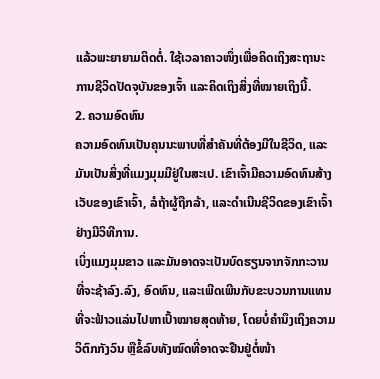ແລ້ວພະຍາຍາມຕິດຕໍ່. ໃຊ້ເວລາຄາວໜຶ່ງເພື່ອຄິດເຖິງສະຖານະການຊີວິດປັດຈຸບັນຂອງເຈົ້າ ແລະຄິດເຖິງສິ່ງທີ່ໝາຍເຖິງນີ້.
2. ຄວາມອົດທົນ
ຄວາມອົດທົນເປັນຄຸນນະພາບທີ່ສຳຄັນທີ່ຕ້ອງມີໃນຊີວິດ, ແລະມັນເປັນສິ່ງທີ່ແມງມຸມມີຢູ່ໃນສະເປ. ເຂົາເຈົ້າມີຄວາມອົດທົນສ້າງເວັບຂອງເຂົາເຈົ້າ, ລໍຖ້າຜູ້ຖືກລ້າ, ແລະດໍາເນີນຊີວິດຂອງເຂົາເຈົ້າຢ່າງມີວິທີການ.
ເບິ່ງແມງມຸມຂາວ ແລະມັນອາດຈະເປັນບົດຮຽນຈາກຈັກກະວານທີ່ຈະຊ້າລົງ.ລົງ, ອົດທົນ, ແລະເພີດເພີນກັບຂະບວນການແທນທີ່ຈະຟ້າວແລ່ນໄປຫາເປົ້າໝາຍສຸດທ້າຍ, ໂດຍບໍ່ຄໍານຶງເຖິງຄວາມວິຕົກກັງວົນ ຫຼືຂໍ້ລົບທັງໝົດທີ່ອາດຈະຢືນຢູ່ຕໍ່ໜ້າ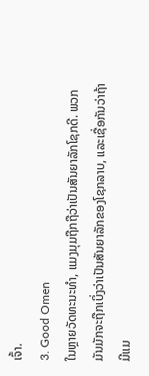ເຈົ້າ.
3. Good Omen
ໃນຫຼາຍວັດທະນະທໍາ, ແມງມຸມຖືກຖືວ່າເປັນສັນຍາລັກໂຊກດີ. ພວກມັນມັກຈະຖືກເບິ່ງວ່າເປັນສັນຍາລັກຂອງໂຊກລາບ, ແລະເຊື່ອກັນວ່າຖ້າມີແມ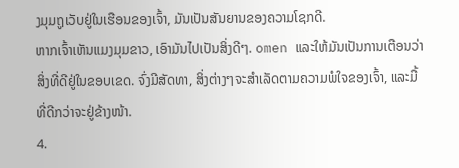ງມຸມຖູເວັບຢູ່ໃນເຮືອນຂອງເຈົ້າ, ມັນເປັນສັນຍານຂອງຄວາມໂຊກດີ.
ຫາກເຈົ້າເຫັນແມງມຸມຂາວ, ເອົາມັນໄປເປັນສິ່ງດີໆ. omen ແລະໃຫ້ມັນເປັນການເຕືອນວ່າສິ່ງທີ່ດີຢູ່ໃນຂອບເຂດ. ຈົ່ງມີສັດທາ, ສິ່ງຕ່າງໆຈະສຳເລັດຕາມຄວາມພໍໃຈຂອງເຈົ້າ, ແລະມື້ທີ່ດີກວ່າຈະຢູ່ຂ້າງໜ້າ.
4.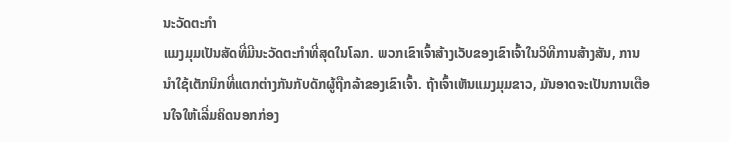ນະວັດຕະກໍາ
ແມງມຸມເປັນສັດທີ່ມີນະວັດຕະກໍາທີ່ສຸດໃນໂລກ. ພວກເຂົາເຈົ້າສ້າງເວັບຂອງເຂົາເຈົ້າໃນວິທີການສ້າງສັນ, ການນໍາໃຊ້ເຕັກນິກທີ່ແຕກຕ່າງກັນກັບດັກຜູ້ຖືກລ້າຂອງເຂົາເຈົ້າ. ຖ້າເຈົ້າເຫັນແມງມຸມຂາວ, ມັນອາດຈະເປັນການເຕືອນໃຈໃຫ້ເລີ່ມຄິດນອກກ່ອງ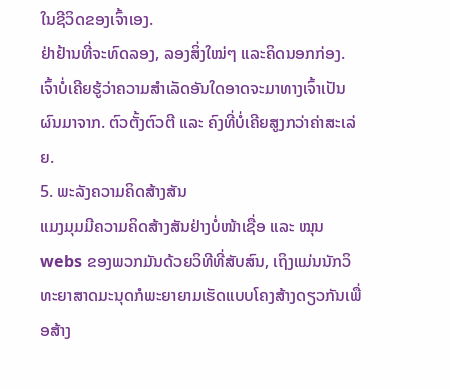ໃນຊີວິດຂອງເຈົ້າເອງ.
ຢ່າຢ້ານທີ່ຈະທົດລອງ, ລອງສິ່ງໃໝ່ໆ ແລະຄິດນອກກ່ອງ. ເຈົ້າບໍ່ເຄີຍຮູ້ວ່າຄວາມສໍາເລັດອັນໃດອາດຈະມາທາງເຈົ້າເປັນຜົນມາຈາກ. ຕົວຕັ້ງຕົວຕີ ແລະ ຄົງທີ່ບໍ່ເຄີຍສູງກວ່າຄ່າສະເລ່ຍ.
5. ພະລັງຄວາມຄິດສ້າງສັນ
ແມງມຸມມີຄວາມຄິດສ້າງສັນຢ່າງບໍ່ໜ້າເຊື່ອ ແລະ ໝຸນ webs ຂອງພວກມັນດ້ວຍວິທີທີ່ສັບສົນ, ເຖິງແມ່ນນັກວິທະຍາສາດມະນຸດກໍພະຍາຍາມເຮັດແບບໂຄງສ້າງດຽວກັນເພື່ອສ້າງ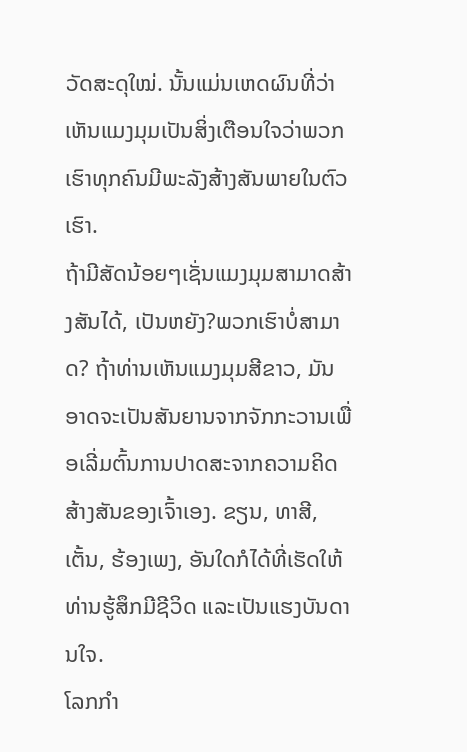ວັດສະດຸໃໝ່. ນັ້ນແມ່ນເຫດຜົນທີ່ວ່າເຫັນແມງມຸມເປັນສິ່ງເຕືອນໃຈວ່າພວກເຮົາທຸກຄົນມີພະລັງສ້າງສັນພາຍໃນຕົວເຮົາ.
ຖ້າມີສັດນ້ອຍໆເຊັ່ນແມງມຸມສາມາດສ້າງສັນໄດ້, ເປັນຫຍັງ?ພວກເຮົາບໍ່ສາມາດ? ຖ້າທ່ານເຫັນແມງມຸມສີຂາວ, ມັນອາດຈະເປັນສັນຍານຈາກຈັກກະວານເພື່ອເລີ່ມຕົ້ນການປາດສະຈາກຄວາມຄິດສ້າງສັນຂອງເຈົ້າເອງ. ຂຽນ, ທາສີ, ເຕັ້ນ, ຮ້ອງເພງ, ອັນໃດກໍໄດ້ທີ່ເຮັດໃຫ້ທ່ານຮູ້ສຶກມີຊີວິດ ແລະເປັນແຮງບັນດານໃຈ.
ໂລກກຳ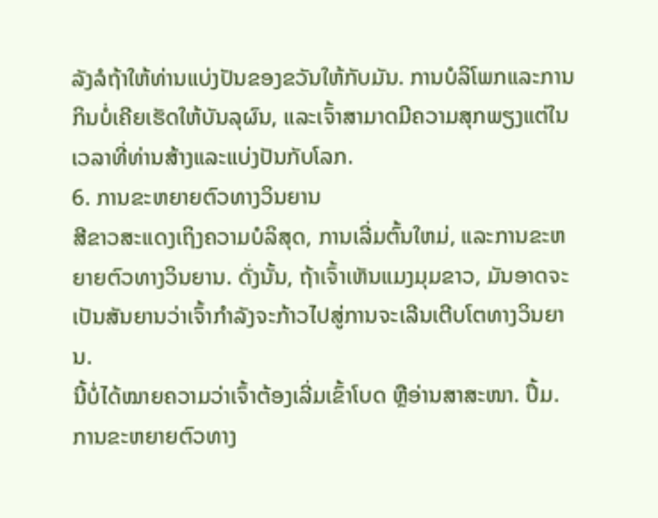ລັງລໍຖ້າໃຫ້ທ່ານແບ່ງປັນຂອງຂວັນໃຫ້ກັບມັນ. ການບໍລິໂພກແລະການກິນບໍ່ເຄີຍເຮັດໃຫ້ບັນລຸຜົນ, ແລະເຈົ້າສາມາດມີຄວາມສຸກພຽງແຕ່ໃນເວລາທີ່ທ່ານສ້າງແລະແບ່ງປັນກັບໂລກ.
6. ການຂະຫຍາຍຕົວທາງວິນຍານ
ສີຂາວສະແດງເຖິງຄວາມບໍລິສຸດ, ການເລີ່ມຕົ້ນໃຫມ່, ແລະການຂະຫຍາຍຕົວທາງວິນຍານ. ດັ່ງນັ້ນ, ຖ້າເຈົ້າເຫັນແມງມຸມຂາວ, ມັນອາດຈະເປັນສັນຍານວ່າເຈົ້າກຳລັງຈະກ້າວໄປສູ່ການຈະເລີນເຕີບໂຕທາງວິນຍານ.
ນີ້ບໍ່ໄດ້ໝາຍຄວາມວ່າເຈົ້າຕ້ອງເລີ່ມເຂົ້າໂບດ ຫຼືອ່ານສາສະໜາ. ປຶ້ມ. ການຂະຫຍາຍຕົວທາງ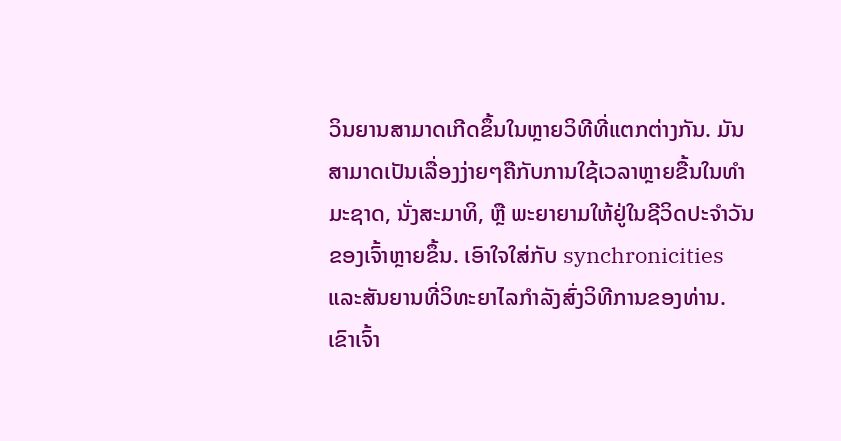ວິນຍານສາມາດເກີດຂຶ້ນໃນຫຼາຍວິທີທີ່ແຕກຕ່າງກັນ. ມັນສາມາດເປັນເລື່ອງງ່າຍໆຄືກັບການໃຊ້ເວລາຫຼາຍຂື້ນໃນທຳມະຊາດ, ນັ່ງສະມາທິ, ຫຼື ພະຍາຍາມໃຫ້ຢູ່ໃນຊີວິດປະຈຳວັນຂອງເຈົ້າຫຼາຍຂຶ້ນ. ເອົາໃຈໃສ່ກັບ synchronicities ແລະສັນຍານທີ່ວິທະຍາໄລກໍາລັງສົ່ງວິທີການຂອງທ່ານ. ເຂົາເຈົ້າ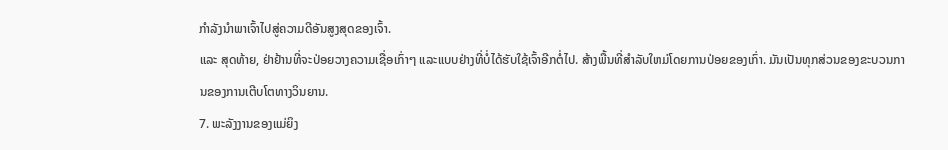ກຳລັງນຳພາເຈົ້າໄປສູ່ຄວາມດີອັນສູງສຸດຂອງເຈົ້າ.
ແລະ ສຸດທ້າຍ, ຢ່າຢ້ານທີ່ຈະປ່ອຍວາງຄວາມເຊື່ອເກົ່າໆ ແລະແບບຢ່າງທີ່ບໍ່ໄດ້ຮັບໃຊ້ເຈົ້າອີກຕໍ່ໄປ. ສ້າງພື້ນທີ່ສໍາລັບໃຫມ່ໂດຍການປ່ອຍຂອງເກົ່າ. ມັນເປັນທຸກສ່ວນຂອງຂະບວນການຂອງການເຕີບໂຕທາງວິນຍານ.
7. ພະລັງງານຂອງແມ່ຍິງ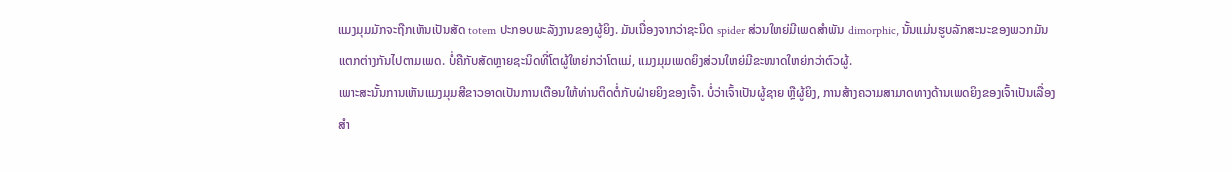ແມງມຸມມັກຈະຖືກເຫັນເປັນສັດ totem ປະກອບພະລັງງານຂອງຜູ້ຍິງ. ມັນເນື່ອງຈາກວ່າຊະນິດ spider ສ່ວນໃຫຍ່ມີເພດສໍາພັນ dimorphic, ນັ້ນແມ່ນຮູບລັກສະນະຂອງພວກມັນແຕກຕ່າງກັນໄປຕາມເພດ. ບໍ່ຄືກັບສັດຫຼາຍຊະນິດທີ່ໂຕຜູ້ໃຫຍ່ກວ່າໂຕແມ່, ແມງມຸມເພດຍິງສ່ວນໃຫຍ່ມີຂະໜາດໃຫຍ່ກວ່າຕົວຜູ້.
ເພາະສະນັ້ນການເຫັນແມງມຸມສີຂາວອາດເປັນການເຕືອນໃຫ້ທ່ານຕິດຕໍ່ກັບຝ່າຍຍິງຂອງເຈົ້າ. ບໍ່ວ່າເຈົ້າເປັນຜູ້ຊາຍ ຫຼືຜູ້ຍິງ, ການສ້າງຄວາມສາມາດທາງດ້ານເພດຍິງຂອງເຈົ້າເປັນເລື່ອງສຳ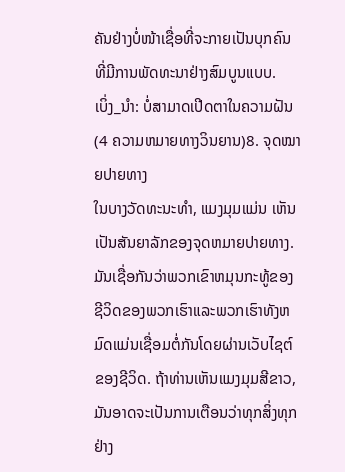ຄັນຢ່າງບໍ່ໜ້າເຊື່ອທີ່ຈະກາຍເປັນບຸກຄົນທີ່ມີການພັດທະນາຢ່າງສົມບູນແບບ.
ເບິ່ງ_ນຳ: ບໍ່ສາມາດເປີດຕາໃນຄວາມຝັນ (4 ຄວາມຫມາຍທາງວິນຍານ)8. ຈຸດໝາຍປາຍທາງ
ໃນບາງວັດທະນະທຳ, ແມງມຸມແມ່ນ ເຫັນເປັນສັນຍາລັກຂອງຈຸດຫມາຍປາຍທາງ. ມັນເຊື່ອກັນວ່າພວກເຂົາຫມຸນກະທູ້ຂອງຊີວິດຂອງພວກເຮົາແລະພວກເຮົາທັງຫມົດແມ່ນເຊື່ອມຕໍ່ກັນໂດຍຜ່ານເວັບໄຊຕ໌ຂອງຊີວິດ. ຖ້າທ່ານເຫັນແມງມຸມສີຂາວ, ມັນອາດຈະເປັນການເຕືອນວ່າທຸກສິ່ງທຸກຢ່າງ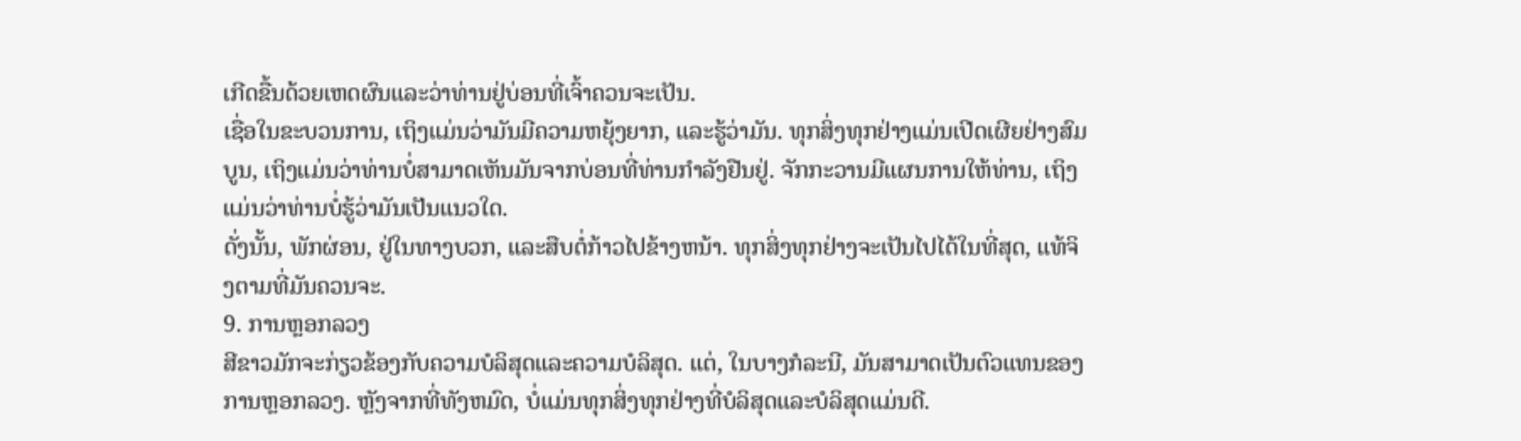ເກີດຂື້ນດ້ວຍເຫດຜົນແລະວ່າທ່ານຢູ່ບ່ອນທີ່ເຈົ້າຄວນຈະເປັນ.
ເຊື່ອໃນຂະບວນການ, ເຖິງແມ່ນວ່າມັນມີຄວາມຫຍຸ້ງຍາກ, ແລະຮູ້ວ່າມັນ. ທຸກສິ່ງທຸກຢ່າງແມ່ນເປີດເຜີຍຢ່າງສົມບູນ, ເຖິງແມ່ນວ່າທ່ານບໍ່ສາມາດເຫັນມັນຈາກບ່ອນທີ່ທ່ານກໍາລັງຢືນຢູ່. ຈັກກະວານມີແຜນການໃຫ້ທ່ານ, ເຖິງແມ່ນວ່າທ່ານບໍ່ຮູ້ວ່າມັນເປັນແນວໃດ.
ດັ່ງນັ້ນ, ພັກຜ່ອນ, ຢູ່ໃນທາງບວກ, ແລະສືບຕໍ່ກ້າວໄປຂ້າງຫນ້າ. ທຸກສິ່ງທຸກຢ່າງຈະເປັນໄປໄດ້ໃນທີ່ສຸດ, ແທ້ຈິງຕາມທີ່ມັນຄວນຈະ.
9. ການຫຼອກລວງ
ສີຂາວມັກຈະກ່ຽວຂ້ອງກັບຄວາມບໍລິສຸດແລະຄວາມບໍລິສຸດ. ແຕ່, ໃນບາງກໍລະນີ, ມັນສາມາດເປັນຕົວແທນຂອງການຫຼອກລວງ. ຫຼັງຈາກທີ່ທັງຫມົດ, ບໍ່ແມ່ນທຸກສິ່ງທຸກຢ່າງທີ່ບໍລິສຸດແລະບໍລິສຸດແມ່ນດີ.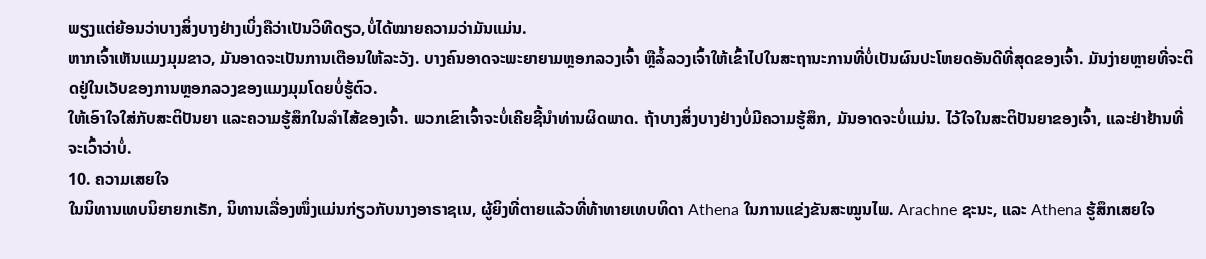ພຽງແຕ່ຍ້ອນວ່າບາງສິ່ງບາງຢ່າງເບິ່ງຄືວ່າເປັນວິທີດຽວ,ບໍ່ໄດ້ໝາຍຄວາມວ່າມັນແມ່ນ.
ຫາກເຈົ້າເຫັນແມງມຸມຂາວ, ມັນອາດຈະເປັນການເຕືອນໃຫ້ລະວັງ. ບາງຄົນອາດຈະພະຍາຍາມຫຼອກລວງເຈົ້າ ຫຼືລໍ້ລວງເຈົ້າໃຫ້ເຂົ້າໄປໃນສະຖານະການທີ່ບໍ່ເປັນຜົນປະໂຫຍດອັນດີທີ່ສຸດຂອງເຈົ້າ. ມັນງ່າຍຫຼາຍທີ່ຈະຕິດຢູ່ໃນເວັບຂອງການຫຼອກລວງຂອງແມງມຸມໂດຍບໍ່ຮູ້ຕົວ.
ໃຫ້ເອົາໃຈໃສ່ກັບສະຕິປັນຍາ ແລະຄວາມຮູ້ສຶກໃນລໍາໄສ້ຂອງເຈົ້າ. ພວກເຂົາເຈົ້າຈະບໍ່ເຄີຍຊີ້ນໍາທ່ານຜິດພາດ. ຖ້າບາງສິ່ງບາງຢ່າງບໍ່ມີຄວາມຮູ້ສຶກ, ມັນອາດຈະບໍ່ແມ່ນ. ໄວ້ໃຈໃນສະຕິປັນຍາຂອງເຈົ້າ, ແລະຢ່າຢ້ານທີ່ຈະເວົ້າວ່າບໍ່.
10. ຄວາມເສຍໃຈ
ໃນນິທານເທບນິຍາຍກເຣັກ, ນິທານເລື່ອງໜຶ່ງແມ່ນກ່ຽວກັບນາງອາຣາຊເນ, ຜູ້ຍິງທີ່ຕາຍແລ້ວທີ່ທ້າທາຍເທບທິດາ Athena ໃນການແຂ່ງຂັນສະໝູນໄພ. Arachne ຊະນະ, ແລະ Athena ຮູ້ສຶກເສຍໃຈ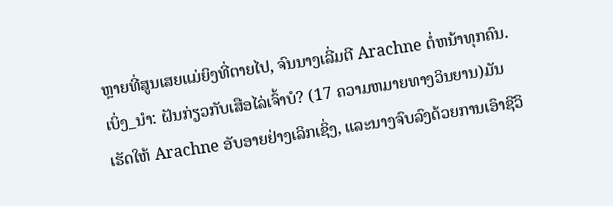ຫຼາຍທີ່ສູນເສຍແມ່ຍິງທີ່ຕາຍໄປ, ຈົນນາງເລີ່ມຕີ Arachne ຕໍ່ຫນ້າທຸກຄົນ.
ເບິ່ງ_ນຳ: ຝັນກ່ຽວກັບເສືອໄລ່ເຈົ້າບໍ? (17 ຄວາມຫມາຍທາງວິນຍານ)ມັນເຮັດໃຫ້ Arachne ອັບອາຍຢ່າງເລິກເຊິ່ງ, ແລະນາງຈົບລົງດ້ວຍການເອົາຊີວິ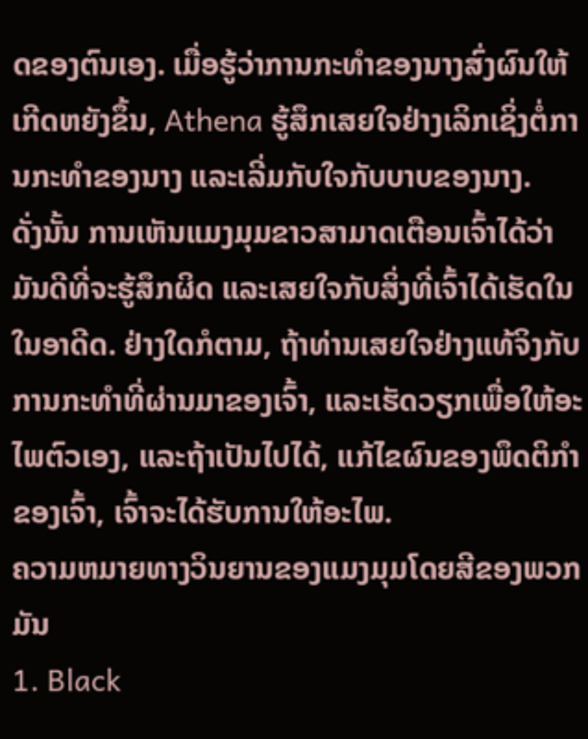ດຂອງຕົນເອງ. ເມື່ອຮູ້ວ່າການກະທຳຂອງນາງສົ່ງຜົນໃຫ້ເກີດຫຍັງຂຶ້ນ, Athena ຮູ້ສຶກເສຍໃຈຢ່າງເລິກເຊິ່ງຕໍ່ການກະທໍາຂອງນາງ ແລະເລີ່ມກັບໃຈກັບບາບຂອງນາງ.
ດັ່ງນັ້ນ ການເຫັນແມງມຸມຂາວສາມາດເຕືອນເຈົ້າໄດ້ວ່າມັນດີທີ່ຈະຮູ້ສຶກຜິດ ແລະເສຍໃຈກັບສິ່ງທີ່ເຈົ້າໄດ້ເຮັດໃນ ໃນອາດີດ. ຢ່າງໃດກໍຕາມ, ຖ້າທ່ານເສຍໃຈຢ່າງແທ້ຈິງກັບການກະທໍາທີ່ຜ່ານມາຂອງເຈົ້າ, ແລະເຮັດວຽກເພື່ອໃຫ້ອະໄພຕົວເອງ, ແລະຖ້າເປັນໄປໄດ້, ແກ້ໄຂຜົນຂອງພຶດຕິກໍາຂອງເຈົ້າ, ເຈົ້າຈະໄດ້ຮັບການໃຫ້ອະໄພ.
ຄວາມຫມາຍທາງວິນຍານຂອງແມງມຸມໂດຍສີຂອງພວກມັນ
1. Black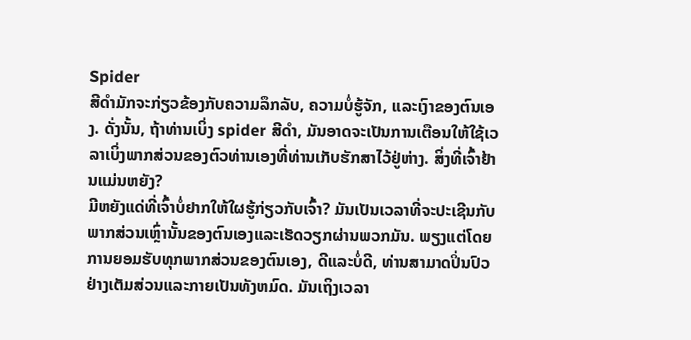Spider
ສີດຳມັກຈະກ່ຽວຂ້ອງກັບຄວາມລຶກລັບ, ຄວາມບໍ່ຮູ້ຈັກ, ແລະເງົາຂອງຕົນເອງ. ດັ່ງນັ້ນ, ຖ້າທ່ານເບິ່ງ spider ສີດໍາ, ມັນອາດຈະເປັນການເຕືອນໃຫ້ໃຊ້ເວລາເບິ່ງພາກສ່ວນຂອງຕົວທ່ານເອງທີ່ທ່ານເກັບຮັກສາໄວ້ຢູ່ຫ່າງ. ສິ່ງທີ່ເຈົ້າຢ້ານແມ່ນຫຍັງ?
ມີຫຍັງແດ່ທີ່ເຈົ້າບໍ່ຢາກໃຫ້ໃຜຮູ້ກ່ຽວກັບເຈົ້າ? ມັນເປັນເວລາທີ່ຈະປະເຊີນກັບພາກສ່ວນເຫຼົ່ານັ້ນຂອງຕົນເອງແລະເຮັດວຽກຜ່ານພວກມັນ. ພຽງແຕ່ໂດຍການຍອມຮັບທຸກພາກສ່ວນຂອງຕົນເອງ, ດີແລະບໍ່ດີ, ທ່ານສາມາດປິ່ນປົວຢ່າງເຕັມສ່ວນແລະກາຍເປັນທັງຫມົດ. ມັນເຖິງເວລາ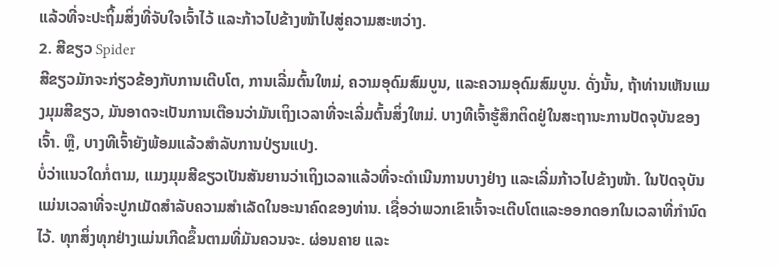ແລ້ວທີ່ຈະປະຖິ້ມສິ່ງທີ່ຈັບໃຈເຈົ້າໄວ້ ແລະກ້າວໄປຂ້າງໜ້າໄປສູ່ຄວາມສະຫວ່າງ.
2. ສີຂຽວ Spider
ສີຂຽວມັກຈະກ່ຽວຂ້ອງກັບການເຕີບໂຕ, ການເລີ່ມຕົ້ນໃຫມ່, ຄວາມອຸດົມສົມບູນ, ແລະຄວາມອຸດົມສົມບູນ. ດັ່ງນັ້ນ, ຖ້າທ່ານເຫັນແມງມຸມສີຂຽວ, ມັນອາດຈະເປັນການເຕືອນວ່າມັນເຖິງເວລາທີ່ຈະເລີ່ມຕົ້ນສິ່ງໃຫມ່. ບາງທີເຈົ້າຮູ້ສຶກຕິດຢູ່ໃນສະຖານະການປັດຈຸບັນຂອງເຈົ້າ. ຫຼື, ບາງທີເຈົ້າຍັງພ້ອມແລ້ວສຳລັບການປ່ຽນແປງ.
ບໍ່ວ່າແນວໃດກໍ່ຕາມ, ແມງມຸມສີຂຽວເປັນສັນຍານວ່າເຖິງເວລາແລ້ວທີ່ຈະດຳເນີນການບາງຢ່າງ ແລະເລີ່ມກ້າວໄປຂ້າງໜ້າ. ໃນປັດຈຸບັນແມ່ນເວລາທີ່ຈະປູກເມັດສໍາລັບຄວາມສໍາເລັດໃນອະນາຄົດຂອງທ່ານ. ເຊື່ອວ່າພວກເຂົາເຈົ້າຈະເຕີບໂຕແລະອອກດອກໃນເວລາທີ່ກໍານົດໄວ້. ທຸກສິ່ງທຸກຢ່າງແມ່ນເກີດຂຶ້ນຕາມທີ່ມັນຄວນຈະ. ຜ່ອນຄາຍ ແລະ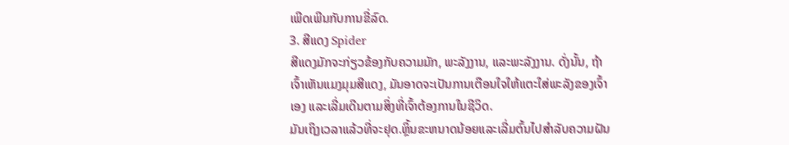ເພີດເພີນກັບການຂີ່ລົດ.
3. ສີແດງ Spider
ສີແດງມັກຈະກ່ຽວຂ້ອງກັບຄວາມມັກ, ພະລັງງານ, ແລະພະລັງງານ. ດັ່ງນັ້ນ, ຖ້າເຈົ້າເຫັນແມງມຸມສີແດງ, ມັນອາດຈະເປັນການເຕືອນໃຈໃຫ້ແຕະໃສ່ພະລັງຂອງເຈົ້າເອງ ແລະເລີ່ມເດີນຕາມສິ່ງທີ່ເຈົ້າຕ້ອງການໃນຊີວິດ.
ມັນເຖິງເວລາແລ້ວທີ່ຈະຢຸດ.ຫຼິ້ນຂະຫນາດນ້ອຍແລະເລີ່ມຕົ້ນໄປສໍາລັບຄວາມຝັນ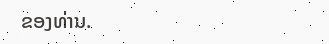ຂອງທ່ານ.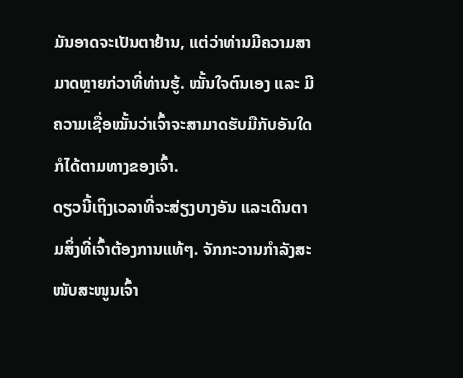ມັນອາດຈະເປັນຕາຢ້ານ, ແຕ່ວ່າທ່ານມີຄວາມສາມາດຫຼາຍກ່ວາທີ່ທ່ານຮູ້. ໝັ້ນໃຈຕົນເອງ ແລະ ມີຄວາມເຊື່ອໝັ້ນວ່າເຈົ້າຈະສາມາດຮັບມືກັບອັນໃດກໍໄດ້ຕາມທາງຂອງເຈົ້າ.
ດຽວນີ້ເຖິງເວລາທີ່ຈະສ່ຽງບາງອັນ ແລະເດີນຕາມສິ່ງທີ່ເຈົ້າຕ້ອງການແທ້ໆ. ຈັກກະວານກຳລັງສະໜັບສະໜູນເຈົ້າ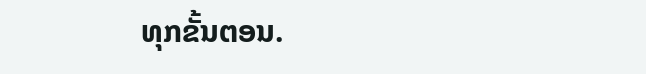ທຸກຂັ້ນຕອນ.